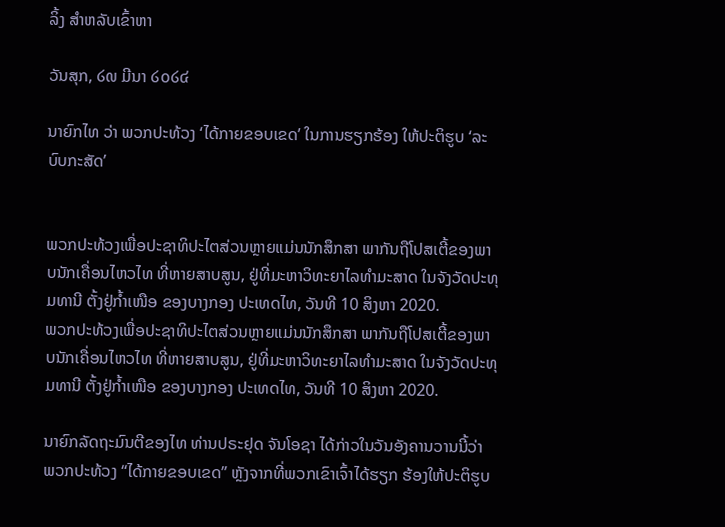ລິ້ງ ສຳຫລັບເຂົ້າຫາ

ວັນສຸກ, ໒໙ ມີນາ ໒໐໒໔

ນາຍົກໄທ ວ່າ ພວກປະທ້ວງ ‘ໄດ້ກາຍຂອບເຂດ’ ໃນການຮຽກຮ້ອງ ໃຫ້ປະຕິຮູບ ‘ລະບົບກະສັດ’


ພວກປະທ້ວງເພື່ອປະຊາທິປະໄຕສ່ວນຫຼາຍແມ່ນນັກສຶກສາ ພາກັນຖືໂປສເຕີ້ຂອງພາບນັກເຄື່ອນໄຫວໄທ ທີ່ຫາຍສາບສູນ, ຢູ່ທີ່ມະຫາວິທະຍາໄລທຳມະສາດ ໃນຈັງວັດປະທຸມທານີ ຕັ້ງຢູ່ກ້ຳເໜືອ ຂອງບາງກອງ ປະເທດໄທ, ວັນທີ 10 ສິງຫາ 2020.
ພວກປະທ້ວງເພື່ອປະຊາທິປະໄຕສ່ວນຫຼາຍແມ່ນນັກສຶກສາ ພາກັນຖືໂປສເຕີ້ຂອງພາບນັກເຄື່ອນໄຫວໄທ ທີ່ຫາຍສາບສູນ, ຢູ່ທີ່ມະຫາວິທະຍາໄລທຳມະສາດ ໃນຈັງວັດປະທຸມທານີ ຕັ້ງຢູ່ກ້ຳເໜືອ ຂອງບາງກອງ ປະເທດໄທ, ວັນທີ 10 ສິງຫາ 2020.

ນາຍົກລັດຖະມົນຕີຂອງໄທ ທ່ານປຣະຢຸດ ຈັນໂອຊາ ໄດ້ກ່າວໃນວັນອັງຄານວານນີ້ວ່າ ພວກປະທ້ວງ “ໄດ້ກາຍຂອບເຂດ” ຫຼັງຈາກທີ່ພວກເຂົາເຈົ້າໄດ້ຮຽກ ຮ້ອງໃຫ້ປະຕິຮູບ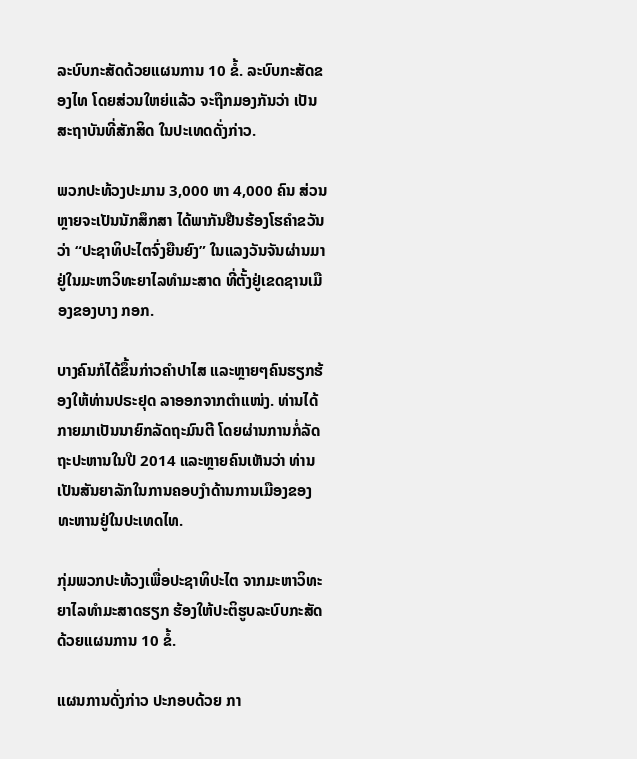ລະບົບກະສັດດ້ວຍແຜນການ 10 ຂໍ້. ລະບົບກະສັດຂອງໄທ ໂດຍສ່ວນໃຫຍ່ແລ້ວ ຈະຖືກມອງກັນວ່າ ເປັນສະຖາບັນທີ່ສັກສິດ ໃນປະເທດດັ່ງກ່າວ.

ພວກປະທ້ວງປະມານ 3,000 ຫາ 4,000 ຄົນ ສ່ວນຫຼາຍຈະເປັນນັກສຶກສາ ໄດ້ພາກັນຢືນຮ້ອງໂຮຄຳຂວັນວ່າ “ປະຊາທິປະໄຕຈົ່ງຍືນຍົງ” ໃນແລງວັນຈັນຜ່ານມາ ຢູ່ໃນມະຫາວິທະຍາໄລທຳມະສາດ ທີ່ຕັ້ງຢູ່ເຂດຊານເມືອງຂອງບາງ ກອກ.

ບາງຄົນກໍໄດ້ຂຶ້ນກ່າວຄຳປາໄສ ແລະຫຼາຍໆຄົນຮຽກຮ້ອງໃຫ້ທ່ານປຣະຢຸດ ລາອອກຈາກຕຳແໜ່ງ. ທ່ານໄດ້ກາຍມາເປັນນາຍົກລັດຖະມົນຕີ ໂດຍຜ່ານການກໍ່ລັດຖະປະຫານໃນປີ 2014 ແລະຫຼາຍຄົນເຫັນວ່າ ທ່ານເປັນສັນຍາລັກໃນການຄອບງຳດ້ານການເມືອງຂອງທະຫານຢູ່ໃນປະເທດໄທ.

ກຸ່ມພວກປະທ້ວງເພື່ອປະຊາທິປະໄຕ ຈາກມະຫາວິທະຍາໄລທຳມະສາດຮຽກ ຮ້ອງໃຫ້ປະຕິຮູບລະບົບກະສັດ ດ້ວຍແຜນການ 10 ຂໍ້.

ແຜນການດັ່ງກ່າວ ປະກອບດ້ວຍ ກາ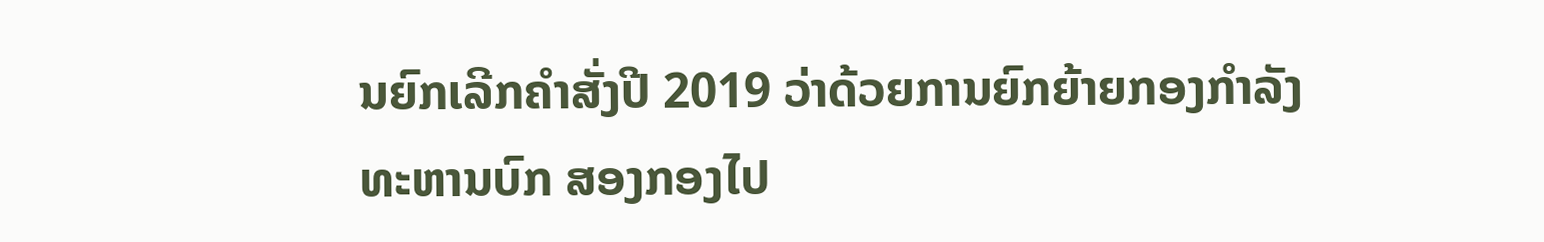ນຍົກເລີກຄຳສັ່ງປີ 2019 ວ່າດ້ວຍການຍົກຍ້າຍກອງກຳລັງທະຫານບົກ ສອງກອງໄປ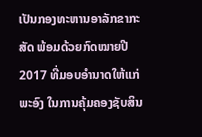ເປັນກອງທະຫານອາລັກຂາກະ
ສັດ ພ້ອມດ້ວຍກົດໝາຍປີ 2017 ທີ່ມອບອຳນາດໃຫ້ແກ່ພະອົງ ໃນການຄຸ້ມຄອງຊັບສິນ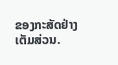ຂອງກະສັດຢ່າງເຕັມສ່ວນ.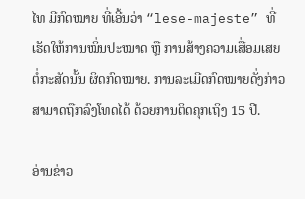ໄທ ມີກົດໝາຍ ທີ່ເອີ້ນວ່າ “lese-majeste” ທີ່ເຮັດໃຫ້ການໝິ່ນປະໝາດ ຫຼື ການສ້າງຄວາມເສື່ອມເສຍ ຕໍ່ກະສັດນັ້ນ ຜິດກົດໝາຍ. ການລະເມີດກົດໝາຍດັ່ງກ່າວ ສາມາດຖືກລົງໂທດໄດ້ ດ້ວຍການຕິດຄຸກເຖິງ 15 ປີ.

ອ່ານຂ່າວ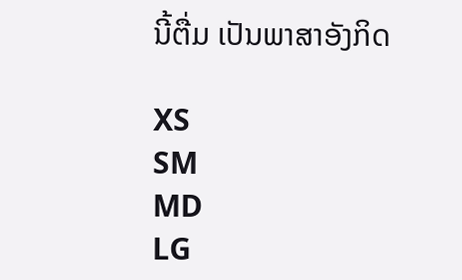ນີ້ຕື່ມ ເປັນພາສາອັງກິດ

XS
SM
MD
LG